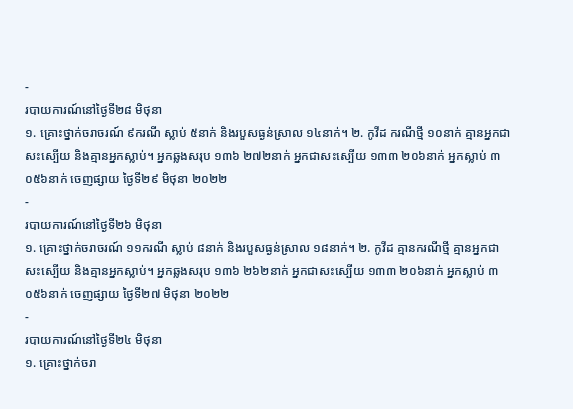-
របាយការណ៍នៅថ្ងៃទី២៨ មិថុនា
១. គ្រោះថ្នាក់ចរាចរណ៍ ៩ករណី ស្លាប់ ៥នាក់ និងរបួសធ្ងន់ស្រាល ១៤នាក់។ ២. កូវីដ ករណីថ្មី ១០នាក់ គ្មានអ្នកជាសះស្បើយ និងគ្មានអ្នកស្លាប់។ អ្នកឆ្លងសរុប ១៣៦ ២៧២នាក់ អ្នកជាសះស្បើយ ១៣៣ ២០៦នាក់ អ្នកស្លាប់ ៣ ០៥៦នាក់ ចេញផ្សាយ ថ្ងៃទី២៩ មិថុនា ២០២២
-
របាយការណ៍នៅថ្ងៃទី២៦ មិថុនា
១. គ្រោះថ្នាក់ចរាចរណ៍ ១១ករណី ស្លាប់ ៨នាក់ និងរបួសធ្ងន់ស្រាល ១៨នាក់។ ២. កូវីដ គ្មានករណីថ្មី គ្មានអ្នកជាសះស្បើយ និងគ្មានអ្នកស្លាប់។ អ្នកឆ្លងសរុប ១៣៦ ២៦២នាក់ អ្នកជាសះស្បើយ ១៣៣ ២០៦នាក់ អ្នកស្លាប់ ៣ ០៥៦នាក់ ចេញផ្សាយ ថ្ងៃទី២៧ មិថុនា ២០២២
-
របាយការណ៍នៅថ្ងៃទី២៤ មិថុនា
១. គ្រោះថ្នាក់ចរា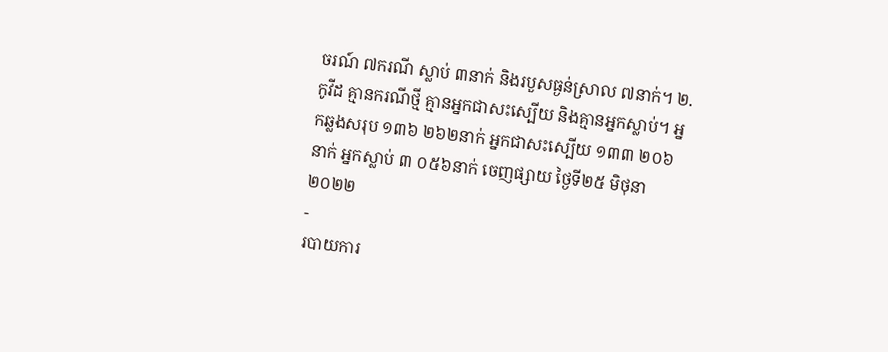ចរណ៍ ៧ករណី ស្លាប់ ៣នាក់ និងរបួសធ្ងន់ស្រាល ៧នាក់។ ២. កូវីដ គ្មានករណីថ្មី គ្មានអ្នកជាសះស្បើយ និងគ្មានអ្នកស្លាប់។ អ្នកឆ្លងសរុប ១៣៦ ២៦២នាក់ អ្នកជាសះស្បើយ ១៣៣ ២០៦នាក់ អ្នកស្លាប់ ៣ ០៥៦នាក់ ចេញផ្សាយ ថ្ងៃទី២៥ មិថុនា ២០២២
-
របាយការ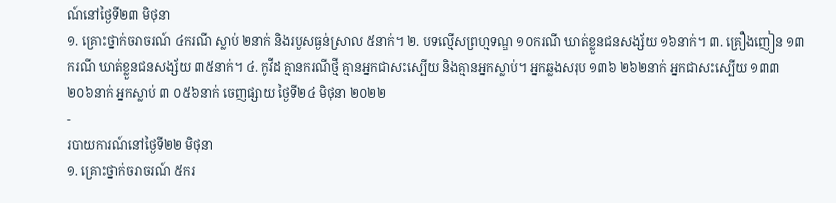ណ៍នៅថ្ងៃទី២៣ មិថុនា
១. គ្រោះថ្នាក់ចរាចរណ៍ ៤ករណី ស្លាប់ ២នាក់ និងរបួសធ្ងន់ស្រាល ៥នាក់។ ២. បទល្មើសព្រហ្មទណ្ឌ ១០ករណី ឃាត់ខ្លួនជនសង្ស័យ ១៦នាក់។ ៣. គ្រឿងញៀន ១៣ករណី ឃាត់ខ្លួនជនសង្ស័យ ៣៥នាក់។ ៤. កូវីដ គ្មានករណីថ្មី គ្មានអ្នកជាសះស្បើយ និងគ្មានអ្នកស្លាប់។ អ្នកឆ្លងសរុប ១៣៦ ២៦២នាក់ អ្នកជាសះស្បើយ ១៣៣ ២០៦នាក់ អ្នកស្លាប់ ៣ ០៥៦នាក់ ចេញផ្សាយ ថ្ងៃទី២៤ មិថុនា ២០២២
-
របាយការណ៍នៅថ្ងៃទី២២ មិថុនា
១. គ្រោះថ្នាក់ចរាចរណ៍ ៥ករ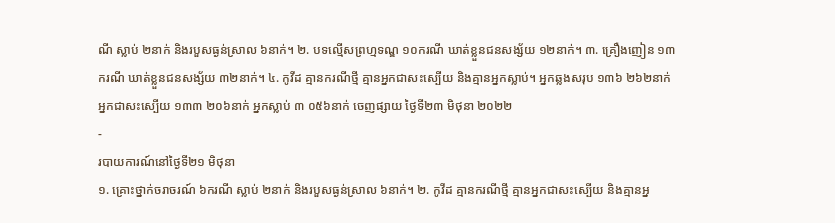ណី ស្លាប់ ២នាក់ និងរបួសធ្ងន់ស្រាល ៦នាក់។ ២. បទល្មើសព្រហ្មទណ្ឌ ១០ករណី ឃាត់ខ្លួនជនសង្ស័យ ១២នាក់។ ៣. គ្រឿងញៀន ១៣ករណី ឃាត់ខ្លួនជនសង្ស័យ ៣២នាក់។ ៤. កូវីដ គ្មានករណីថ្មី គ្មានអ្នកជាសះស្បើយ និងគ្មានអ្នកស្លាប់។ អ្នកឆ្លងសរុប ១៣៦ ២៦២នាក់ អ្នកជាសះស្បើយ ១៣៣ ២០៦នាក់ អ្នកស្លាប់ ៣ ០៥៦នាក់ ចេញផ្សាយ ថ្ងៃទី២៣ មិថុនា ២០២២
-
របាយការណ៍នៅថ្ងៃទី២១ មិថុនា
១. គ្រោះថ្នាក់ចរាចរណ៍ ៦ករណី ស្លាប់ ២នាក់ និងរបួសធ្ងន់ស្រាល ៦នាក់។ ២. កូវីដ គ្មានករណីថ្មី គ្មានអ្នកជាសះស្បើយ និងគ្មានអ្ន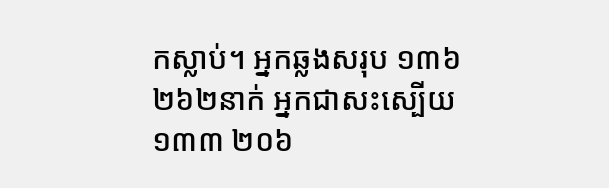កស្លាប់។ អ្នកឆ្លងសរុប ១៣៦ ២៦២នាក់ អ្នកជាសះស្បើយ ១៣៣ ២០៦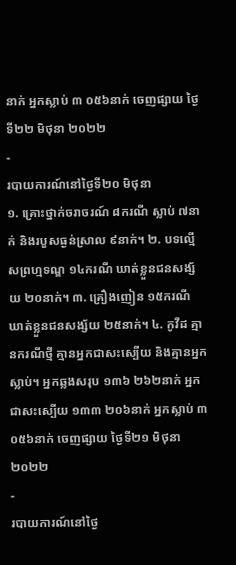នាក់ អ្នកស្លាប់ ៣ ០៥៦នាក់ ចេញផ្សាយ ថ្ងៃទី២២ មិថុនា ២០២២
-
របាយការណ៍នៅថ្ងៃទី២០ មិថុនា
១. គ្រោះថ្នាក់ចរាចរណ៍ ៨ករណី ស្លាប់ ៧នាក់ និងរបួសធ្ងន់ស្រាល ៩នាក់។ ២. បទល្មើសព្រហ្មទណ្ឌ ១៤ករណី ឃាត់ខ្លួនជនសង្ស័យ ២០នាក់។ ៣. គ្រឿងញៀន ១៥ករណី ឃាត់ខ្លួនជនសង្ស័យ ២៥នាក់។ ៤. កូវីដ គ្មានករណីថ្មី គ្មានអ្នកជាសះស្បើយ និងគ្មានអ្នកស្លាប់។ អ្នកឆ្លងសរុប ១៣៦ ២៦២នាក់ អ្នកជាសះស្បើយ ១៣៣ ២០៦នាក់ អ្នកស្លាប់ ៣ ០៥៦នាក់ ចេញផ្សាយ ថ្ងៃទី២១ មិថុនា ២០២២
-
របាយការណ៍នៅថ្ងៃ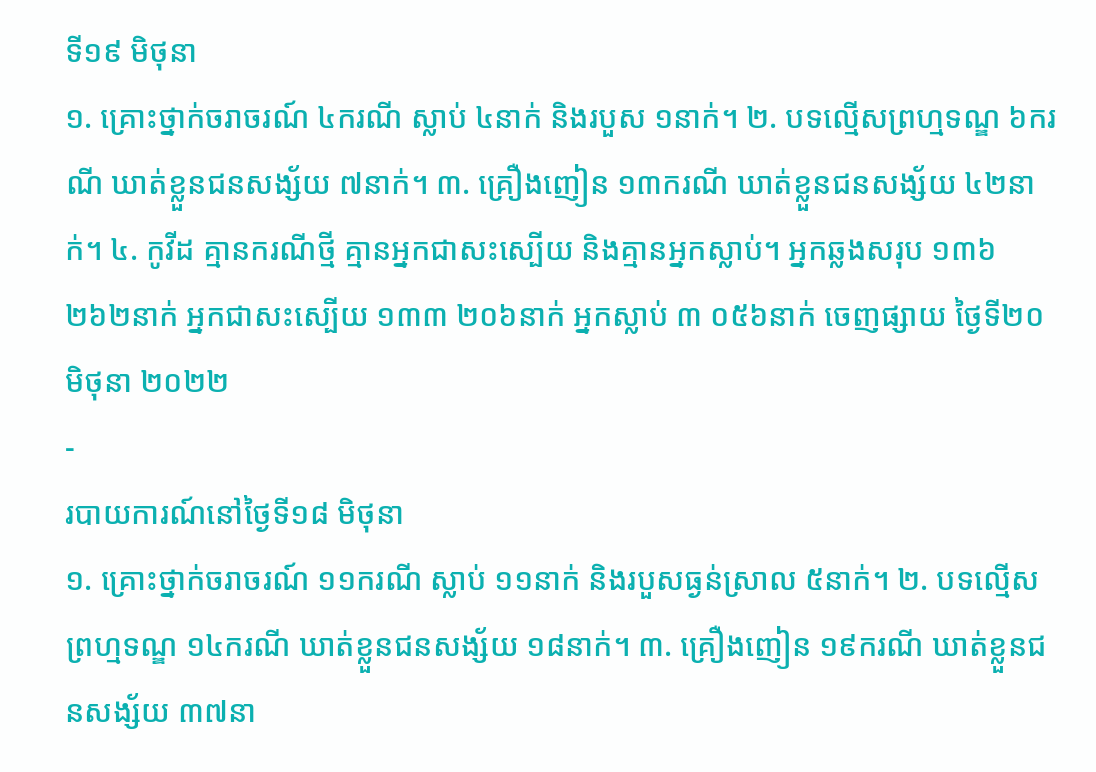ទី១៩ មិថុនា
១. គ្រោះថ្នាក់ចរាចរណ៍ ៤ករណី ស្លាប់ ៤នាក់ និងរបួស ១នាក់។ ២. បទល្មើសព្រហ្មទណ្ឌ ៦ករណី ឃាត់ខ្លួនជនសង្ស័យ ៧នាក់។ ៣. គ្រឿងញៀន ១៣ករណី ឃាត់ខ្លួនជនសង្ស័យ ៤២នាក់។ ៤. កូវីដ គ្មានករណីថ្មី គ្មានអ្នកជាសះស្បើយ និងគ្មានអ្នកស្លាប់។ អ្នកឆ្លងសរុប ១៣៦ ២៦២នាក់ អ្នកជាសះស្បើយ ១៣៣ ២០៦នាក់ អ្នកស្លាប់ ៣ ០៥៦នាក់ ចេញផ្សាយ ថ្ងៃទី២០ មិថុនា ២០២២
-
របាយការណ៍នៅថ្ងៃទី១៨ មិថុនា
១. គ្រោះថ្នាក់ចរាចរណ៍ ១១ករណី ស្លាប់ ១១នាក់ និងរបួសធ្ងន់ស្រាល ៥នាក់។ ២. បទល្មើសព្រហ្មទណ្ឌ ១៤ករណី ឃាត់ខ្លួនជនសង្ស័យ ១៨នាក់។ ៣. គ្រឿងញៀន ១៩ករណី ឃាត់ខ្លួនជនសង្ស័យ ៣៧នា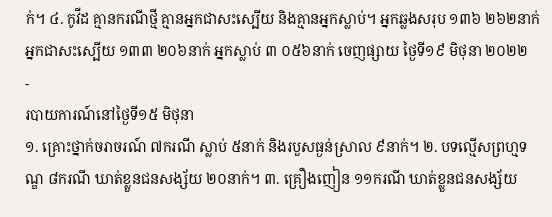ក់។ ៤. កូវីដ គ្មានករណីថ្មី គ្មានអ្នកជាសះស្បើយ និងគ្មានអ្នកស្លាប់។ អ្នកឆ្លងសរុប ១៣៦ ២៦២នាក់ អ្នកជាសះស្បើយ ១៣៣ ២០៦នាក់ អ្នកស្លាប់ ៣ ០៥៦នាក់ ចេញផ្សាយ ថ្ងៃទី១៩ មិថុនា ២០២២
-
របាយការណ៍នៅថ្ងៃទី១៥ មិថុនា
១. គ្រោះថ្នាក់ចរាចរណ៍ ៧ករណី ស្លាប់ ៥នាក់ និងរបួសធ្ងន់ស្រាល ៩នាក់។ ២. បទល្មើសព្រហ្មទណ្ឌ ៨ករណី ឃាត់ខ្លួនជនសង្ស័យ ២០នាក់។ ៣. គ្រឿងញៀន ១១ករណី ឃាត់ខ្លួនជនសង្ស័យ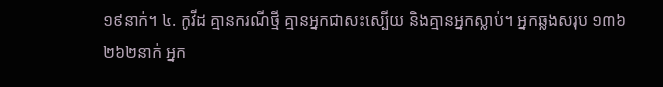១៩នាក់។ ៤. កូវីដ គ្មានករណីថ្មី គ្មានអ្នកជាសះស្បើយ និងគ្មានអ្នកស្លាប់។ អ្នកឆ្លងសរុប ១៣៦ ២៦២នាក់ អ្នក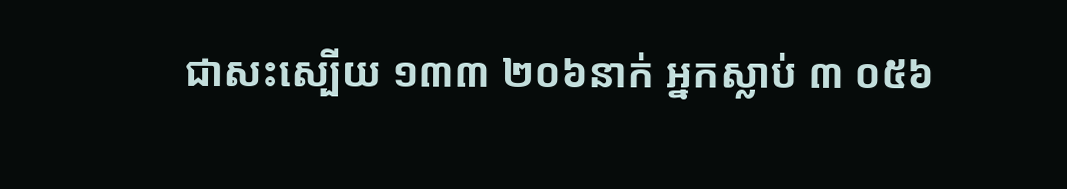ជាសះស្បើយ ១៣៣ ២០៦នាក់ អ្នកស្លាប់ ៣ ០៥៦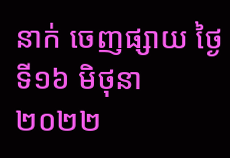នាក់ ចេញផ្សាយ ថ្ងៃទី១៦ មិថុនា ២០២២